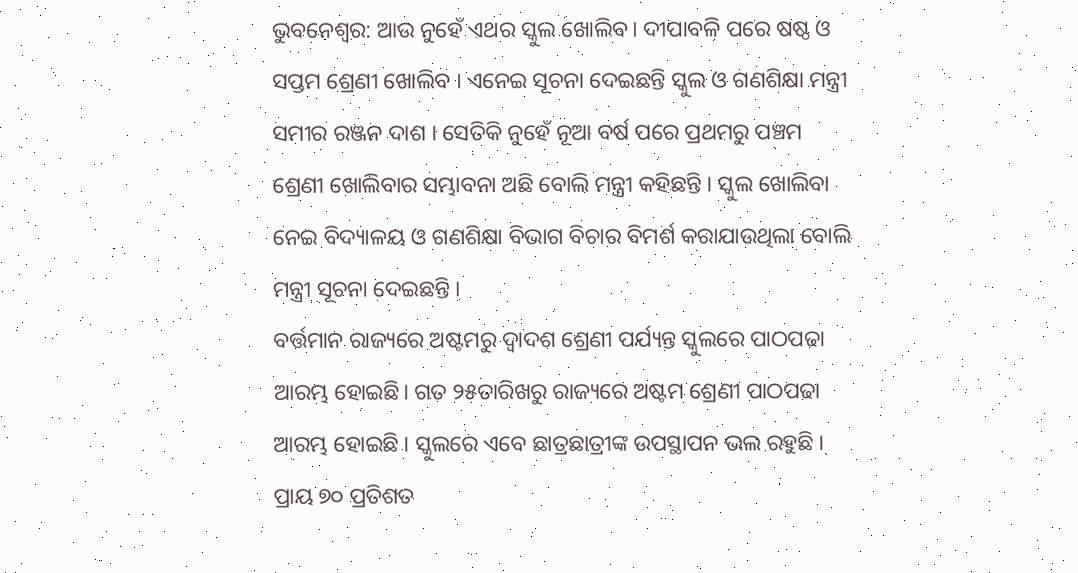ଭୁବନେଶ୍ବର: ଆଉ ନୁହେଁ ଏଥର ସ୍କୁଲ ଖୋଲିବ। ଦୀପାବଳି ପରେ ଷଷ୍ଠ ଓ ସପ୍ତମ ଶ୍ରେଣୀ ଖୋଲିବ । ଏନେଇ ସୂଚନା ଦେଇଛନ୍ତି ସ୍କୁଲ ଓ ଗଣଶିକ୍ଷା ମନ୍ତ୍ରୀ ସମୀର ରଞ୍ଜନ ଦାଶ । ସେତିକି ନୁହେଁ ନୂଆ ବର୍ଷ ପରେ ପ୍ରଥମରୁ ପଞ୍ଚମ ଶ୍ରେଣୀ ଖୋଲିବାର ସମ୍ଭାବନା ଅଛି ବୋଲି ମନ୍ତ୍ରୀ କହିଛନ୍ତି । ସ୍କୁଲ ଖୋଲିବା ନେଇ ବିଦ୍ୟାଳୟ ଓ ଗଣଶିକ୍ଷା ବିଭାଗ ବିଚାର ବିମର୍ଶ କରାଯାଉଥିଲା ବୋଲି ମନ୍ତ୍ରୀ ସୂଚନା ଦେଇଛନ୍ତି ।
ବର୍ତ୍ତମାନ ରାଜ୍ୟରେ ଅଷ୍ଟମରୁ ଦ୍ୱାଦଶ ଶ୍ରେଣୀ ପର୍ଯ୍ୟନ୍ତ ସ୍କୁଲରେ ପାଠପଢା ଆରମ୍ଭ ହୋଇଛି। ଗତ ୨୫ତାରିଖରୁ ରାଜ୍ୟରେ ଅଷ୍ଟମ ଶ୍ରେଣୀ ପାଠପଢା ଆରମ୍ଭ ହୋଇଛି । ସ୍କୁଲରେ ଏବେ ଛାତ୍ରଛାତ୍ରୀଙ୍କ ଉପସ୍ଥାପନ ଭଲ ରହୁଛି । ପ୍ରାୟ ୭୦ ପ୍ରତିଶତ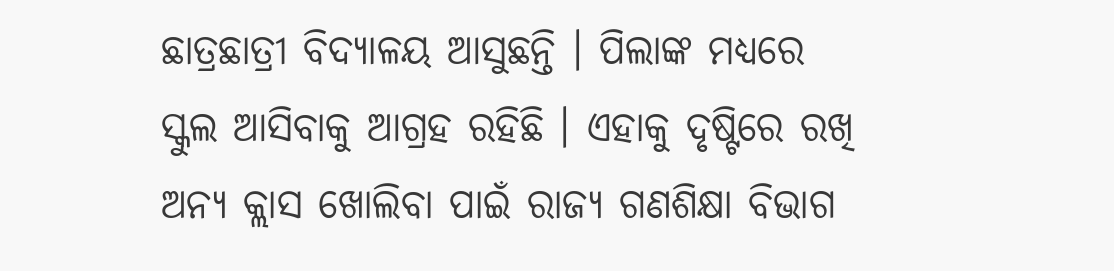ଛାତ୍ରଛାତ୍ରୀ ବିଦ୍ୟାଳୟ ଆସୁଛନ୍ତି । ପିଲାଙ୍କ ମଧ୍ୟରେ ସ୍କୁଲ ଆସିବାକୁ ଆଗ୍ରହ ରହିଛି । ଏହାକୁ ଦୃଷ୍ଟିରେ ରଖି ଅନ୍ୟ କ୍ଲାସ ଖୋଲିବା ପାଇଁ ରାଜ୍ୟ ଗଣଶିକ୍ଷା ବିଭାଗ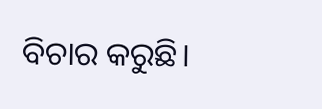ବିଚାର କରୁଛି।